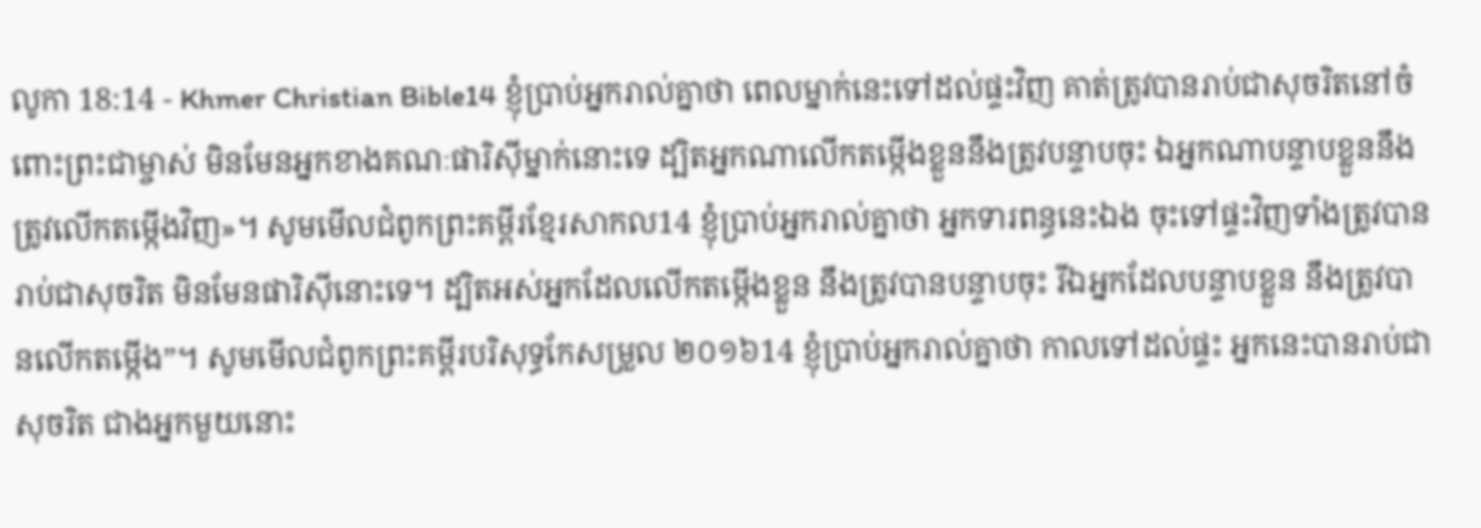លូកា 18:14 - Khmer Christian Bible14 ខ្ញុំប្រាប់អ្នករាល់គ្នាថា ពេលម្នាក់នេះទៅដល់ផ្ទះវិញ គាត់ត្រូវបានរាប់ជាសុចរិតនៅចំពោះព្រះជាម្ចាស់ មិនមែនអ្នកខាងគណៈផារិស៊ីម្នាក់នោះទេ ដ្បិតអ្នកណាលើកតម្កើងខ្លួននឹងត្រូវបន្ទាបចុះ ឯអ្នកណាបន្ទាបខ្លួននឹងត្រូវលើកតម្កើងវិញ»។ សូមមើលជំពូកព្រះគម្ពីរខ្មែរសាកល14 ខ្ញុំប្រាប់អ្នករាល់គ្នាថា អ្នកទារពន្ធនេះឯង ចុះទៅផ្ទះវិញទាំងត្រូវបានរាប់ជាសុចរិត មិនមែនផារិស៊ីនោះទេ។ ដ្បិតអស់អ្នកដែលលើកតម្កើងខ្លួន នឹងត្រូវបានបន្ទាបចុះ រីឯអ្នកដែលបន្ទាបខ្លួន នឹងត្រូវបានលើកតម្កើង”។ សូមមើលជំពូកព្រះគម្ពីរបរិសុទ្ធកែសម្រួល ២០១៦14 ខ្ញុំប្រាប់អ្នករាល់គ្នាថា កាលទៅដល់ផ្ទះ អ្នកនេះបានរាប់ជាសុចរិត ជាងអ្នកមួយនោះ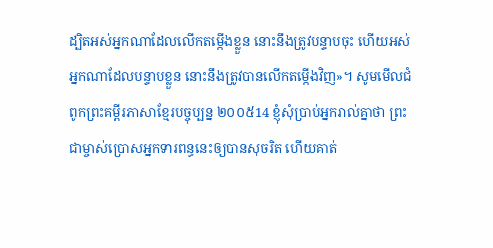ដ្បិតអស់អ្នកណាដែលលើកតម្កើងខ្លួន នោះនឹងត្រូវបន្ទាបចុះ ហើយអស់អ្នកណាដែលបន្ទាបខ្លួន នោះនឹងត្រូវបានលើកតម្កើងវិញ»។ សូមមើលជំពូកព្រះគម្ពីរភាសាខ្មែរបច្ចុប្បន្ន ២០០៥14 ខ្ញុំសុំប្រាប់អ្នករាល់គ្នាថា ព្រះជាម្ចាស់ប្រោសអ្នកទារពន្ធនេះឲ្យបានសុចរិត ហើយគាត់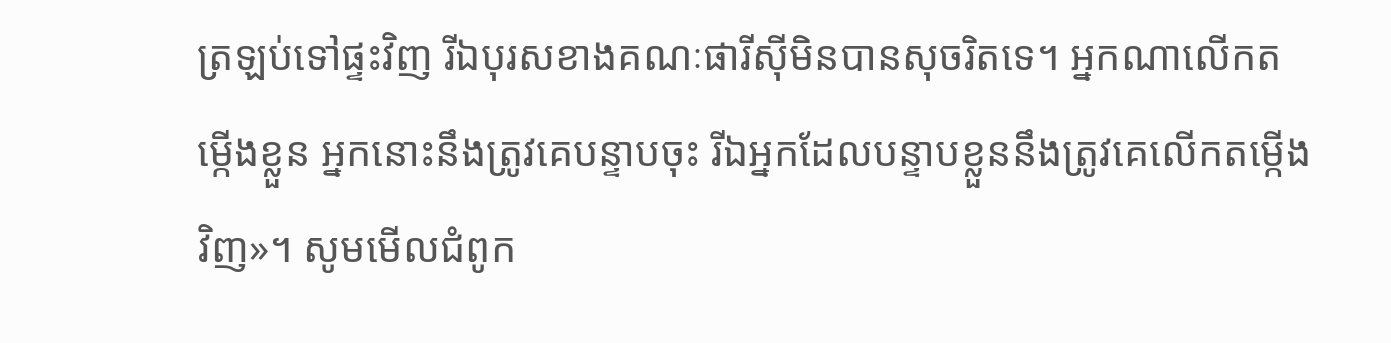ត្រឡប់ទៅផ្ទះវិញ រីឯបុរសខាងគណៈផារីស៊ីមិនបានសុចរិតទេ។ អ្នកណាលើកតម្កើងខ្លួន អ្នកនោះនឹងត្រូវគេបន្ទាបចុះ រីឯអ្នកដែលបន្ទាបខ្លួននឹងត្រូវគេលើកតម្កើងវិញ»។ សូមមើលជំពូក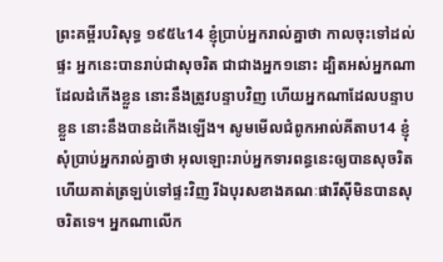ព្រះគម្ពីរបរិសុទ្ធ ១៩៥៤14 ខ្ញុំប្រាប់អ្នករាល់គ្នាថា កាលចុះទៅដល់ផ្ទះ អ្នកនេះបានរាប់ជាសុចរិត ជាជាងអ្នក១នោះ ដ្បិតអស់អ្នកណាដែលដំកើងខ្លួន នោះនឹងត្រូវបន្ទាបវិញ ហើយអ្នកណាដែលបន្ទាបខ្លួន នោះនឹងបានដំកើងឡើង។ សូមមើលជំពូកអាល់គីតាប14 ខ្ញុំសុំប្រាប់អ្នករាល់គ្នាថា អុលឡោះរាប់អ្នកទារពន្ធនេះឲ្យបានសុចរិត ហើយគាត់ត្រឡប់ទៅផ្ទះវិញ រីឯបុរសខាងគណៈផារីស៊ីមិនបានសុចរិតទេ។ អ្នកណាលើក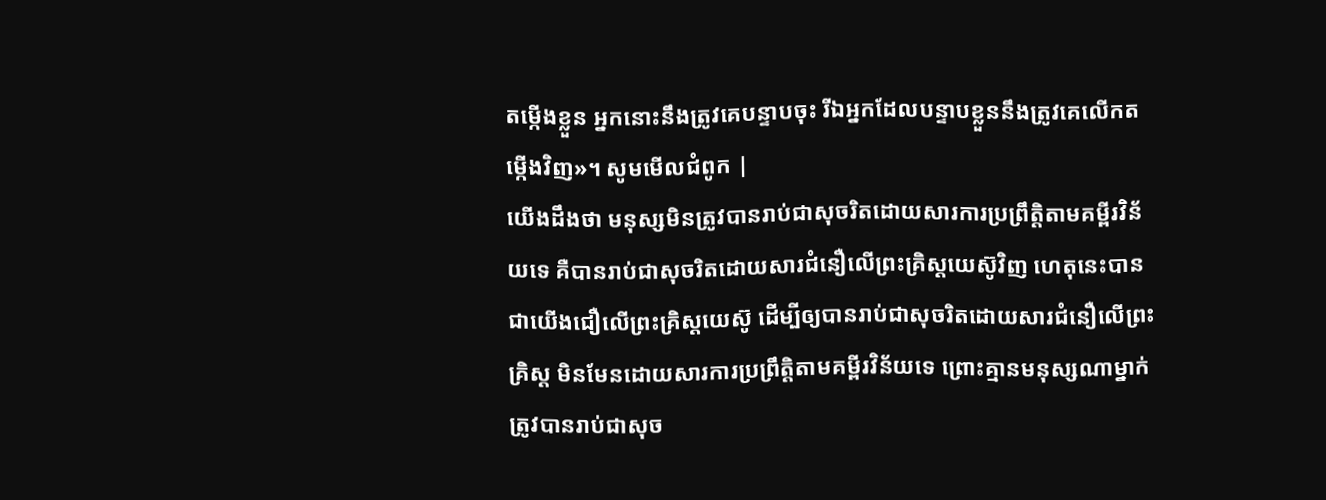តម្កើងខ្លួន អ្នកនោះនឹងត្រូវគេបន្ទាបចុះ រីឯអ្នកដែលបន្ទាបខ្លួននឹងត្រូវគេលើកតម្កើងវិញ»។ សូមមើលជំពូក |
យើងដឹងថា មនុស្សមិនត្រូវបានរាប់ជាសុចរិតដោយសារការប្រព្រឹត្តិតាមគម្ពីរវិន័យទេ គឺបានរាប់ជាសុចរិតដោយសារជំនឿលើព្រះគ្រិស្ដយេស៊ូវិញ ហេតុនេះបានជាយើងជឿលើព្រះគ្រិស្ដយេស៊ូ ដើម្បីឲ្យបានរាប់ជាសុចរិតដោយសារជំនឿលើព្រះគ្រិស្ដ មិនមែនដោយសារការប្រព្រឹត្តិតាមគម្ពីរវិន័យទេ ព្រោះគ្មានមនុស្សណាម្នាក់ត្រូវបានរាប់ជាសុច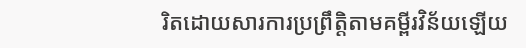រិតដោយសារការប្រព្រឹត្តិតាមគម្ពីរវិន័យឡើយ